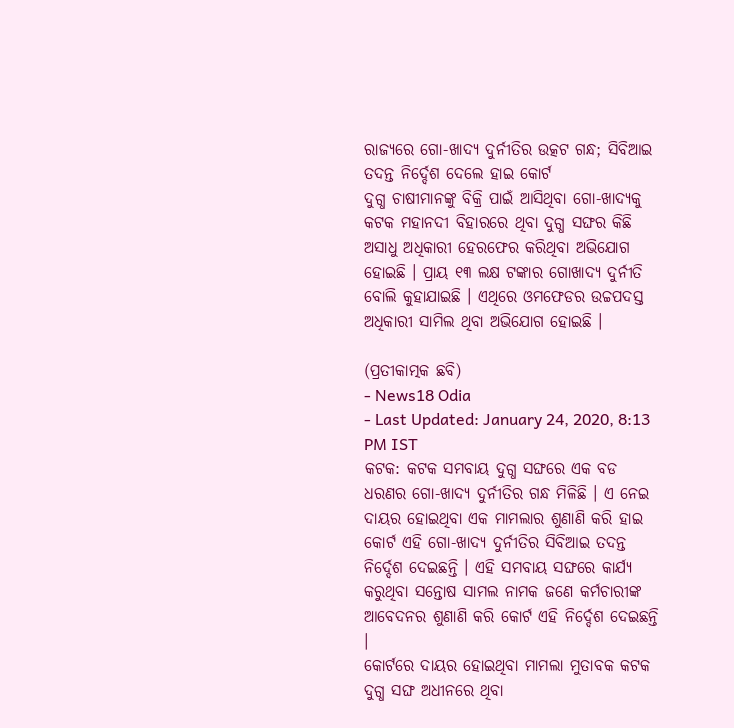ରାଜ୍ୟରେ ଗୋ-ଖାଦ୍ୟ ଦୁର୍ନୀତିର ଉତ୍କଟ ଗନ୍ଧ; ସିବିଆଇ ତଦନ୍ତ ନିର୍ଦ୍ଦେଶ ଦେଲେ ହାଇ କୋର୍ଟ
ଦୁଗ୍ଧ ଚାଷୀମାନଙ୍କୁ ବିକ୍ରି ପାଇଁ ଆସିଥିବା ଗୋ-ଖାଦ୍ୟକୁ କଟକ ମହାନଦୀ ବିହାରରେ ଥିବା ଦୁଗ୍ଧ ସଙ୍ଘର କିଛି ଅସାଧୁ ଅଧିକାରୀ ହେରଫେର କରିଥିବା ଅଭିଯୋଗ ହୋଇଛି । ପ୍ରାୟ ୧୩ ଲକ୍ଷ ଟଙ୍କାର ଗୋଖାଦ୍ୟ ଦୁର୍ନୀତି ବୋଲି କୁହାଯାଇଛି । ଏଥିରେ ଓମଫେଡର ଉଚ୍ଚପଦସ୍ତ ଅଧିକାରୀ ସାମିଲ ଥିବା ଅଭିଯୋଗ ହୋଇଛି ।

(ପ୍ରତୀକାତ୍ମକ ଛବି)
- News18 Odia
- Last Updated: January 24, 2020, 8:13 PM IST
କଟକ: କଟକ ସମବାୟ ଦୁଗ୍ଧ ସଙ୍ଘରେ ଏକ ବଡ ଧରଣର ଗୋ-ଖାଦ୍ୟ ଦୁର୍ନୀତିର ଗନ୍ଧ ମିଳିଛି । ଏ ନେଇ ଦାୟର ହୋଇଥିବା ଏକ ମାମଲାର ଶୁଣାଣି କରି ହାଇ କୋର୍ଟ ଏହି ଗୋ-ଖାଦ୍ୟ ଦୁର୍ନୀତିର ସିବିଆଇ ତଦନ୍ତ ନିର୍ଦ୍ଦେଶ ଦେଇଛନ୍ତି । ଏହି ସମବାୟ ସଙ୍ଘରେ କାର୍ଯ୍ୟ କରୁଥିବା ସନ୍ତୋଷ ସାମଲ ନାମକ ଜଣେ କର୍ମଚାରୀଙ୍କ ଆବେଦନର ଶୁଣାଣି କରି କୋର୍ଟ ଏହି ନିର୍ଦ୍ଦେଶ ଦେଇଛନ୍ତି ।
କୋର୍ଟରେ ଦାୟର ହୋଇଥିବା ମାମଲା ମୁତାବକ କଟକ ଦୁଗ୍ଧ ସଙ୍ଘ ଅଧୀନରେ ଥିବା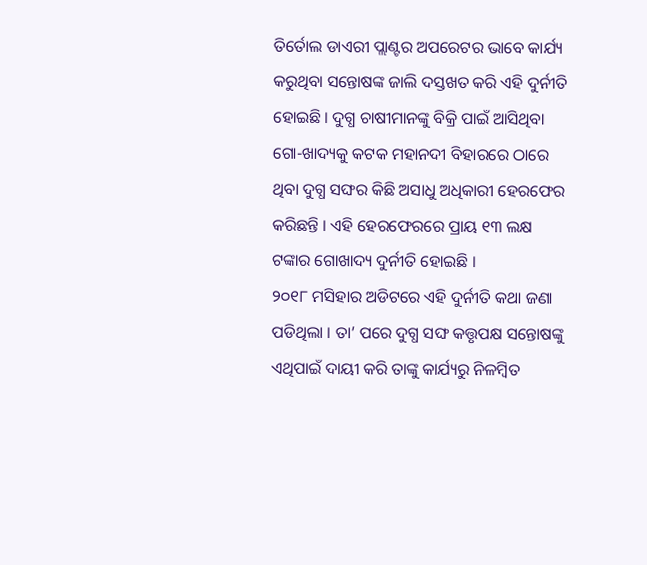ତିର୍ତୋଲ ଡାଏରୀ ପ୍ଲାଣ୍ଟର ଅପରେଟର ଭାବେ କାର୍ଯ୍ୟ କରୁଥିବା ସନ୍ତୋଷଙ୍କ ଜାଲି ଦସ୍ତଖତ କରି ଏହି ଦୁର୍ନୀତି ହୋଇଛି । ଦୁଗ୍ଧ ଚାଷୀମାନଙ୍କୁ ବିକ୍ରି ପାଇଁ ଆସିଥିବା ଗୋ-ଖାଦ୍ୟକୁ କଟକ ମହାନଦୀ ବିହାରରେ ଠାରେ ଥିବା ଦୁଗ୍ଧ ସଙ୍ଘର କିଛି ଅସାଧୁ ଅଧିକାରୀ ହେରଫେର କରିଛନ୍ତି । ଏହି ହେରଫେରରେ ପ୍ରାୟ ୧୩ ଲକ୍ଷ ଟଙ୍କାର ଗୋଖାଦ୍ୟ ଦୁର୍ନୀତି ହୋଇଛି ।
୨୦୧୮ ମସିହାର ଅଡିଟରେ ଏହି ଦୁର୍ନୀତି କଥା ଜଣା ପଡିଥିଲା । ତା’ ପରେ ଦୁଗ୍ଧ ସଙ୍ଘ କତ୍ତୃପକ୍ଷ ସନ୍ତୋଷଙ୍କୁ ଏଥିପାଇଁ ଦାୟୀ କରି ତାଙ୍କୁ କାର୍ଯ୍ୟରୁ ନିଳମ୍ବିତ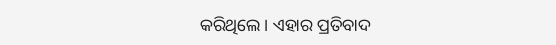କରିଥିଲେ। ଏହାର ପ୍ରତିବାଦ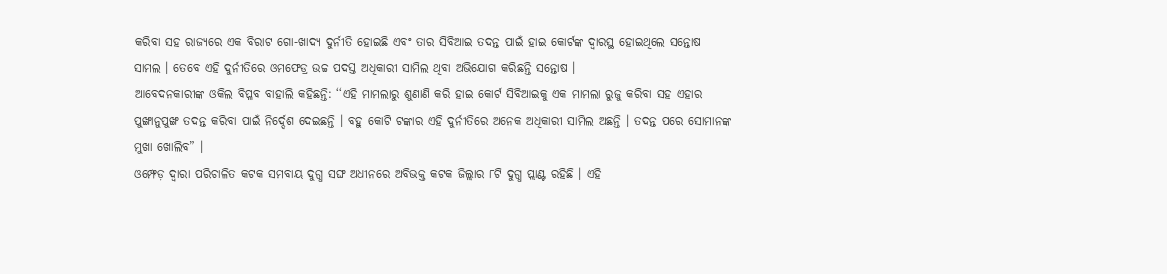କରିବା ସହ ରାଜ୍ୟରେ ଏକ ବିରାଟ ଗୋ-ଖାଦ୍ୟ ଦୁର୍ନୀତି ହୋଇଛି ଏବଂ ତାର ସିବିଆଇ ତଦନ୍ତ ପାଇଁ ହାଇ କୋର୍ଟଙ୍କ ଦ୍ବାରସ୍ଥ ହୋଇଥିଲେ ସନ୍ତୋଷ ସାମଲ । ତେବେ ଏହି ଦୁର୍ନୀତିରେ ଓମଫେଡ୍ର ଉଚ୍ଚ ପଦସ୍ତ ଅଧିକାରୀ ସାମିଲ ଥିବା ଅଭିଯୋଗ କରିଛନ୍ତି ସନ୍ତୋଷ ।
ଆବେଦନକାରୀଙ୍କ ଓକିଲ ବିପ୍ଳବ ବାହାଲି କହିଛନ୍ତି: ‘‘ଏହି ମାମଲାରୁ ଶୁଣାଣି କରି ହାଇ କୋର୍ଟ ସିବିଆଇକୁ ଏକ ମାମଲା ରୁଜୁ କରିବା ସହ ଏହାର ପୁଙ୍ଖାନୁପୁଙ୍ଖ ତଦନ୍ତ କରିବା ପାଇଁ ନିର୍ଦ୍ଦେଶ ଦେଇଛନ୍ତି । ବହୁ କୋଟି ଟଙ୍କାର ଏହି ଦୁର୍ନୀତିରେ ଅନେକ ଅଧିକାରୀ ସାମିଲ ଅଛନ୍ତି । ତଦନ୍ତ ପରେ ସୋମାନଙ୍କ ମୁଖା ଖୋଲିବ” ।
ଓମ୍ଫେଡ଼ ଦ୍ୱାରା ପରିଚାଳିତ କଟକ ସମବାୟ ଦୁଗ୍ଧ ସଙ୍ଘ ଅଧୀନରେ ଅବିଭକ୍ତ କଟକ ଜିଲ୍ଲାର ୮ଟି ଦୁଗ୍ଧ ପ୍ଲାଣ୍ଟ ରହିଛି । ଏହି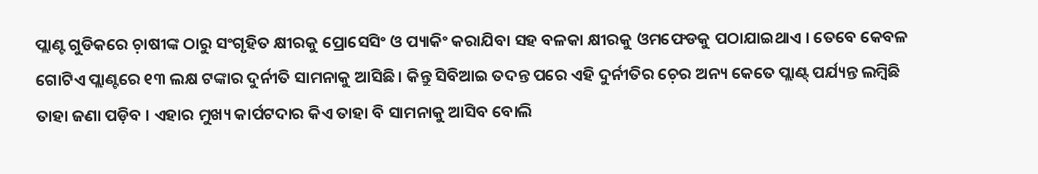ପ୍ଲାଣ୍ଟ ଗୁଡିକରେ ଚ଼ାଷୀଙ୍କ ଠାରୁ ସଂଗୃହିତ କ୍ଷୀରକୁ ପ୍ରୋସେସିଂ ଓ ପ୍ୟାକିଂ କରାଯିବା ସହ ବଳକା କ୍ଷୀରକୁ ଓମଫେଡକୁ ପଠାଯାଇଥାଏ । ତେବେ କେବଳ ଗୋଟିଏ ପ୍ଲାଣ୍ଟରେ ୧୩ ଲକ୍ଷ ଟଙ୍କାର ଦୁର୍ନୀତି ସାମନାକୁ ଆସିଛି । କିନ୍ତୁ ସିବିଆଇ ତଦନ୍ତ ପରେ ଏହି ଦୁର୍ନୀତିର ଚ଼େର ଅନ୍ୟ କେତେ ପ୍ଲାଣ୍ଟ୍ ପର୍ଯ୍ୟନ୍ତ ଲମ୍ବିଛି ତାହା ଜଣା ପଡ଼ିବ । ଏହାର ମୁଖ୍ୟ କାର୍ପଟଦାର କିଏ ତାହା ବି ସାମନାକୁ ଆସିବ ବୋଲି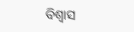ବିଶ୍ବାସ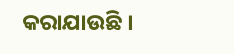କରାଯାଉଛି ।